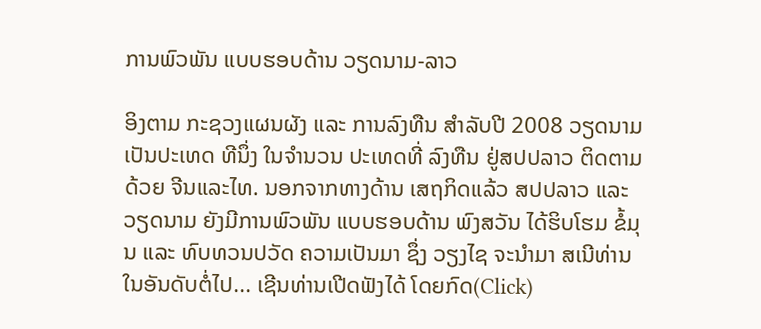ການພົວພັນ ແບບຮອບດ້ານ ວຽດນາມ-ລາວ

ອິງຕາມ ກະຊວງແຜນຜັງ ແລະ ການລົງທືນ ສໍາລັບປີ 2008 ວຽດນາມ ເປັນປະເທດ ທີນຶ່ງ ໃນຈໍານວນ ປະເທດທີ່ ລົງທືນ ຢູ່ສປປລາວ ຕິດຕາມດ້ວຍ ຈີນແລະໄທ. ນອກຈາກທາງດ້ານ ເສຖກິດແລ້ວ ສປປລາວ ແລະ ວຽດນາມ ຍັງມີການພົວພັນ ແບບຮອບດ້ານ ພົງສວັນ ໄດ້ຮິບໂຮມ ຂໍ້ມຸນ ແລະ ທົບທວນປວັດ ຄວາມເປັນມາ ຊຶ່ງ ວຽງໄຊ ຈະນໍາມາ ສເນີທ່ານ ໃນອັນດັບຕໍ່ໄປ... ເຊີນທ່ານເປີດຟັງໄດ້ ໂດຍກົດ(Click)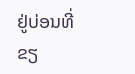ຢູ່ບ່ອນທີ່ຂຽ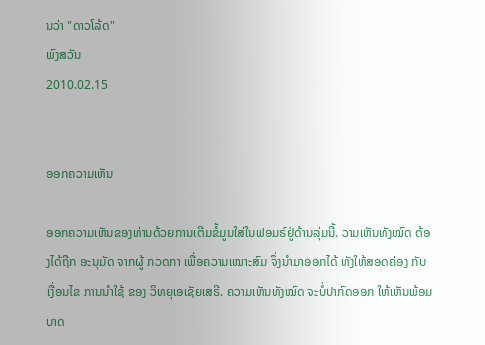ນວ່າ "ດາວໂລ້ດ"
ພົງສວັນ
2010.02.15


ອອກຄວາມເຫັນ

ອອກຄວາມເຫັນຂອງທ່ານດ້ວຍການເຕີມຂໍ້ມູນໃສ່ໃນຟອມຣ໌ຢູ່ດ້ານລຸ່ມນີ້. ວາມເຫັນທັງໝົດ ຕ້ອງໄດ້ຖືກ ອະນຸມັດ ຈາກຜູ້ ກວດກາ ເພື່ອຄວາມເໝາະສົມ ຈຶ່ງນໍາມາອອກໄດ້ ທັງໃຫ້ສອດຄ່ອງ ກັບ ເງື່ອນໄຂ ການນຳໃຊ້ ຂອງ ວິທຍຸເອເຊັຍເສຣີ. ຄວາມເຫັນທັງໝົດ ຈະບໍ່ປາກົດອອກ ໃຫ້ເຫັນພ້ອມບາດ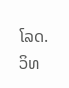ໂລດ. ວິທ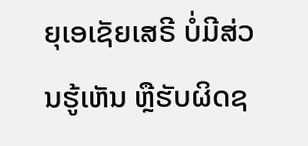ຍຸເອເຊັຍເສຣີ ບໍ່ມີສ່ວນຮູ້ເຫັນ ຫຼືຮັບຜິດຊ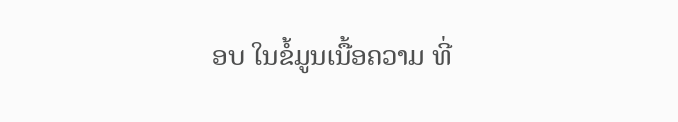ອບ ໃນຂໍ້ມູນເນື້ອຄວາມ ທີ່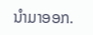ນໍາມາອອກ.